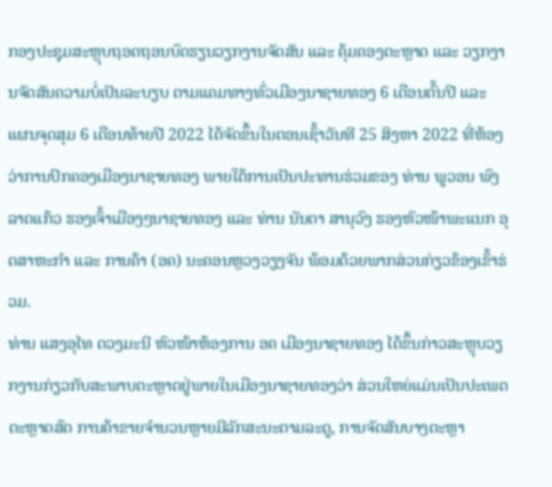ກອງປະຊຸມສະຫຼຸບຖອດຖອນບົດຮຽນວຽກງານຈັດສັນ ແລະ ຄຸ້ມຄອງຕະຫຼາດ ແລະ ວຽກງານຈັດສັນຄວາມບໍ່ເປັນລະບຽບ ຕາມແຄມທາງທົ່ວເມືອງນາຊາຍທອງ 6 ເດືອນຕົ້ນປີ ແລະ ແຜນຈຸດສຸມ 6 ເດືອນທ້າຍປີ 2022 ໄດ້ຈັດຂຶ້ນໃນຕອນເຊົ້າວັນທີ 25 ສິງຫາ 2022 ທີ່ຫ້ອງວ່າການປົກຄອງເມືອງນາຊາຍທອງ ພາຍໃຕ້ການເປັນປະທານຮ່ວມຂອງ ທ່ານ ພູວອນ ພົງລາດແກ້ວ ຮອງເຈົ້າເມືອງໆນາຊາຍທອງ ແລະ ທ່ານ ນັນຕາ ສານຸວົງ ຮອງຫົວໜ້າພະແນກ ອຸດສາຫະກໍາ ແລະ ການຄ້າ (ອຄ) ນະຄອນຫຼວງວຽງຈັນ ພ້ອມດ້ວຍພາກສ່ວນກ່ຽວຂ້ອງເຂົ້າຮ່ວມ.
ທ່ານ ແສງອຸໄທ ດວງມະນີ ຫົວໜ້າຫ້ອງການ ອຄ ເມືອງນາຊາຍທອງ ໄດ້ຂຶ້ນກ່າວສະຫຼຸບວຽກງານກ່ຽວກັບສະພາບຕະຫຼາດຢູ່ພາຍໃນເມືອງນາຊາຍທອງວ່າ ສ່ວນໃຫຍ່ແມ່ນເປັນປະເພດຕະຫຼາດສົດ ການຄ້າຂາຍຈໍານວນຫຼາຍມີລັກສະນະຕາມລະດູ, ການຈັດສັນບາງຕະຫຼາ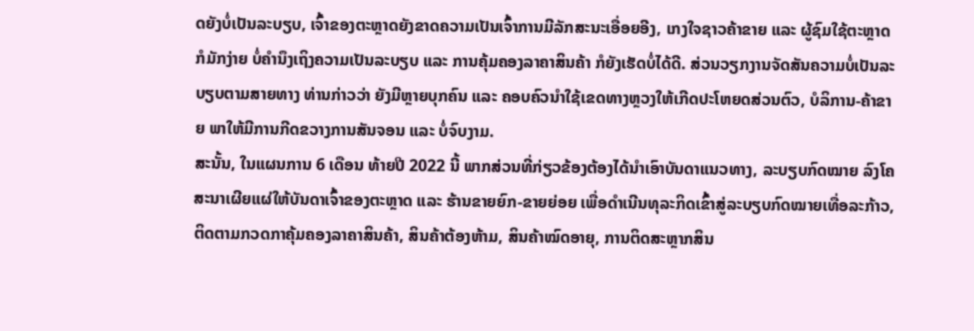ດຍັງບໍ່ເປັນລະບຽບ, ເຈົ້າຂອງຕະຫຼາດຍັງຂາດຄວາມເປັນເຈົ້າການມີລັກສະນະເອື່ອຍອີງ, ເກງໃຈຊາວຄ້າຂາຍ ແລະ ຜູ້ຊົມໃຊ້ຕະຫຼາດກໍມັກງ່າຍ ບໍ່ຄໍານຶງເຖິງຄວາມເປັນລະບຽບ ແລະ ການຄຸ້ມຄອງລາຄາສິນຄ້າ ກໍຍັງເຮັດບໍ່ໄດ້ດີ. ສ່ວນວຽກງານຈັດສັນຄວາມບໍ່ເປັນລະບຽບຕາມສາຍທາງ ທ່ານກ່າວວ່າ ຍັງມີຫຼາຍບຸກຄົນ ແລະ ຄອບຄົວນໍາໃຊ້ເຂດທາງຫຼວງໃຫ້ເກີດປະໂຫຍດສ່ວນຕົວ, ບໍລິການ-ຄ້າຂາຍ ພາໃຫ້ມີການກີດຂວາງການສັນຈອນ ແລະ ບໍ່ຈົບງາມ.
ສະນັ້ນ, ໃນແຜນການ 6 ເດືອນ ທ້າຍປີ 2022 ນີ້ ພາກສ່ວນທີ່ກ່ຽວຂ້ອງຕ້ອງໄດ້ນໍາເອົາບັນດາແນວທາງ, ລະບຽບກົດໝາຍ ລົງໂຄສະນາເຜີຍແຜ່ໃຫ້ບັນດາເຈົ້າຂອງຕະຫຼາດ ແລະ ຮ້ານຂາຍຍົກ-ຂາຍຍ່ອຍ ເພື່ອດໍາເນີນທຸລະກິດເຂົ້າສູ່ລະບຽບກົດໝາຍເທື່ອລະກ້າວ, ຕິດຕາມກວດກາຄຸ້ມຄອງລາຄາສິນຄ້າ, ສິນຄ້າຕ້ອງຫ້າມ, ສິນຄ້າໝົດອາຍຸ, ການຕິດສະຫຼາກສິນ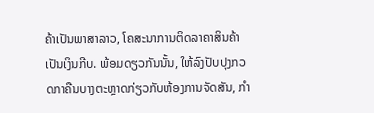ຄ້າເປັນພາສາລາວ, ໂຄສະນາການຕິດລາຄາສິນຄ້າເປັນເງິນກີບ. ພ້ອມດຽວກັນນັ້ນ, ໃຫ້ລົງປັບປຸງກວດກາຄືນບາງຕະຫຼາດກ່ຽວກັບຫ້ອງການຈັດສັນ, ກໍາ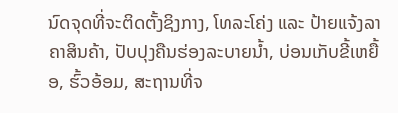ນົດຈຸດທີ່ຈະຕິດຕັ້ງຊິງກາງ, ໂທລະໂຄ່ງ ແລະ ປ້າຍແຈ້ງລາຄາສິນຄ້າ, ປັບປຸງຄືນຮ່ອງລະບາຍນໍ້າ, ບ່ອນເກັບຂີ້ເຫຍື້ອ, ຮົ້ວອ້ອມ, ສະຖານທີ່ຈ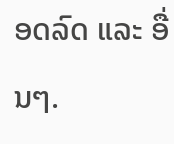ອດລົດ ແລະ ອື່ນໆ.